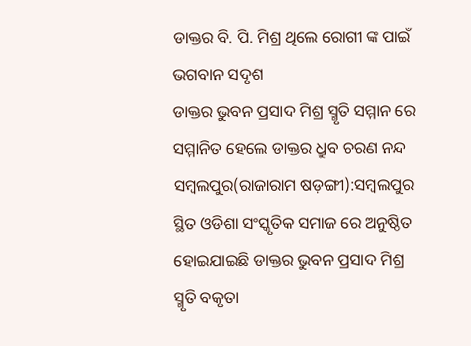ଡାକ୍ତର ବି. ପି. ମିଶ୍ର ଥିଲେ ରୋଗୀ ଙ୍କ ପାଇଁ ଭଗବାନ ସଦୃଶ
ଡାକ୍ତର ଭୁବନ ପ୍ରସାଦ ମିଶ୍ର ସ୍ମୃତି ସମ୍ମାନ ରେ ସମ୍ମାନିତ ହେଲେ ଡାକ୍ତର ଧ୍ରୁବ ଚରଣ ନନ୍ଦ
ସମ୍ବଲପୁର(ରାଜାରାମ ଷଡ଼ଙ୍ଗୀ):ସମ୍ବଲପୁର ସ୍ଥିତ ଓଡିଶା ସଂସ୍କୃତିକ ସମାଜ ରେ ଅନୁଷ୍ଠିତ ହୋଇଯାଇଛି ଡାକ୍ତର ଭୁବନ ପ୍ରସାଦ ମିଶ୍ର ସ୍ମୃତି ବକୃତା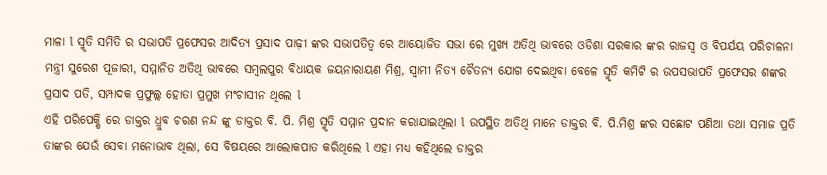ମାଳା l ସ୍ମୃତି ସମିତି ର ସଭାପତି ପ୍ରଫେସର ଆଦିତ୍ୟ ପ୍ରସାଦ ପାଢ଼ୀ ଙ୍କର ସଭାପତିତ୍ୱ ରେ ଆୟୋଜିତ ସଭା ରେ ମୁଖ୍ୟ ଅତିଥି ଭାବରେ ଓଡିଶା ସରକାର ଙ୍କର ରାଜସ୍ବ ଓ ବିପର୍ଯୟ ପରିଚାଳନା ମନ୍ତ୍ରୀ ସୁରେଶ ପୂଜାରୀ, ସମ୍ମାନିତ ଅତିଥି ଭାବରେ ସମ୍ବଲପୁର ବିଧାୟକ ଜୟନାରାୟଣ ମିଶ୍ର, ସ୍ୱାମୀ ନିତ୍ୟ ଚୈତନ୍ୟ ଯୋଗ ଦେଇଥିବା ବେଳେ ସ୍ମୃତି କମିଟି ର ଉପସଭାପତି ପ୍ରଫେସର ଶଙ୍କର ପ୍ରସାଦ ପତି, ସମ୍ପାଦକ ପ୍ରଫୁଲ୍ଲ ହୋତା ପ୍ରମୁଖ ମଂଚାସୀନ ଥିଲେ l
ଏହି ପରିପେକ୍ଷି ରେ ଡାକ୍ତର ଧ୍ରୁବ ଚରଣ ନନ୍ଦ ଙ୍କୁ ଡାକ୍ତର ବି. ପି. ମିଶ୍ର ସ୍ମୃତି ସମ୍ମାନ ପ୍ରଦାନ କରାଯାଇଥିଲା l ଉପସ୍ଥିତ ଅତିଥି ମାନେ ଡାକ୍ତର ବି. ପି.ମିଶ୍ର ଙ୍କର ସଛୋଟ ପଣିଆ ତଥା ସମାଜ ପ୍ରତି ତାଙ୍କର ଯେଉଁ ସେବା ମନୋଭାବ ଥିଲା, ସେ ବିଷୟରେ ଆଲୋକପାତ କରିଥିଲେ l ଏହା ମଧ୍ୟ କହିଥିଲେ ଡାକ୍ତର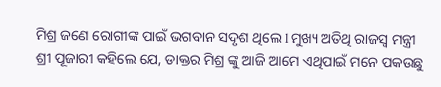ମିଶ୍ର ଜଣେ ରୋଗୀଙ୍କ ପାଇଁ ଭଗବାନ ସଦୃଶ ଥିଲେ l ମୁଖ୍ୟ ଅତିଥି ରାଜସ୍ବ ମନ୍ତ୍ରୀ ଶ୍ରୀ ପୂଜାରୀ କହିଲେ ଯେ, ଡାକ୍ତର ମିଶ୍ର ଙ୍କୁ ଆଜି ଆମେ ଏଥିପାଇଁ ମନେ ପକଉଛୁ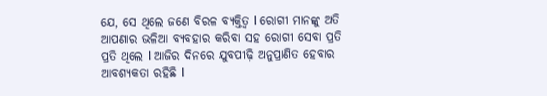ଯେ, ସେ ଥିଲେ ଜଣେ ବିରଳ ବ୍ୟକ୍ତିତ୍ୱ l ରୋଗୀ ମାନଙ୍କୁ ଅତି ଆପଣାର ଭଳିଆ ବ୍ୟବହାର କରିବା ସହ ରୋଗୀ ସେବା ପ୍ରତି ପ୍ରତି ଥିଲେ l ଆଜିର ଦିନରେ ଯୁବପୀଢ଼ି ଅନୁପ୍ରାଣିତ ହେବାର ଆବଶ୍ୟକତା ରହିଛି l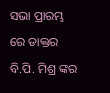ସଭା ପ୍ରାରମ୍ଭ ରେ ଡାକ୍ତର ବି.ପି. ମିଶ୍ର ଙ୍କର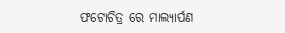ଫଟୋଚିତ୍ର ରେ ମାଲ୍ୟାର୍ପଣ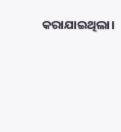କରାଯାଇଥିଲା।